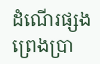ដំណើរផ្សងព្រេងប្រា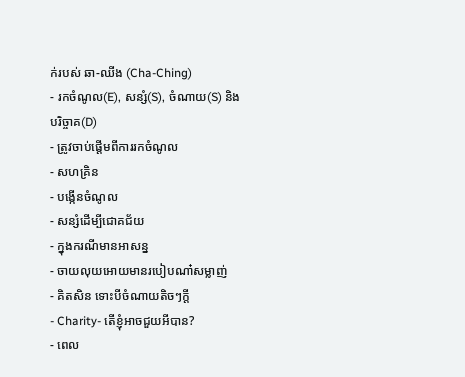ក់របស់ ឆា-ឈីង (Cha-Ching)
- រកចំណូល(E), សន្សំ(S), ចំណាយ(S) និងបរិច្ចាគ(D)
- ត្រូវចាប់ផ្តើមពីការរកចំណូល
- សហគ្រិន
- បង្កើនចំណូល
- សន្សំដើម្បីជោគជ័យ
- ក្នុងករណីមានអាសន្ន
- ចាយលុយអោយមានរបៀបណា៎សម្លាញ់
- គិតសិន ទោះបីចំណាយតិចៗក្តី
- Charity- តើខ្ញុំអាចជួយអីបាន?
- ពេល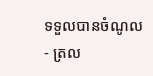ទទួលបានចំណូល
- ត្រល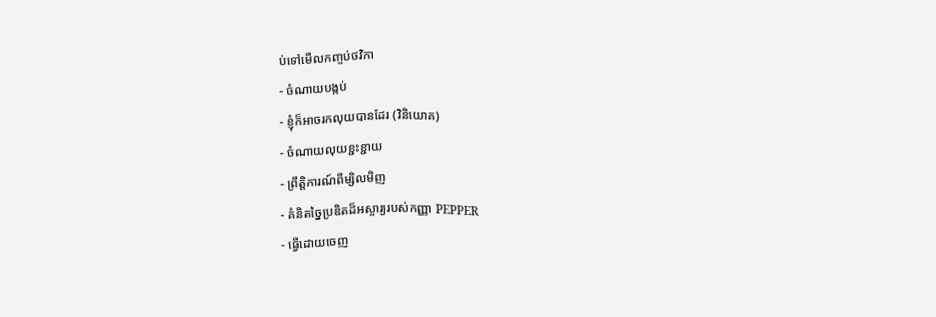ប់ទៅមើលកញ្ចប់ថវិកា
- ចំណាយបង្កប់
- ខ្ញុំក៏អាចរកលុយបានដែរ (វិនិយោគ)
- ចំណាយលុយខ្ជះខ្ជាយ
- ព្រឹត្តិការណ៍ពីម្សិលមិញ
- គំនិតច្នៃប្រឌិតដ៏អស្ចារ្យរបស់កញ្ញា PEPPER
- ធ្វើដោយចេញ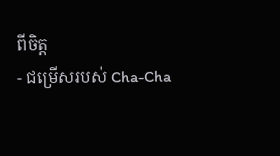ពីចិត្ត
- ជម្រើសរបស់ Cha-Cha